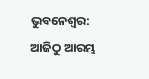ଭୁବନେଶ୍ୱର: ଆଜିଠୁ ଆରମ୍ଭ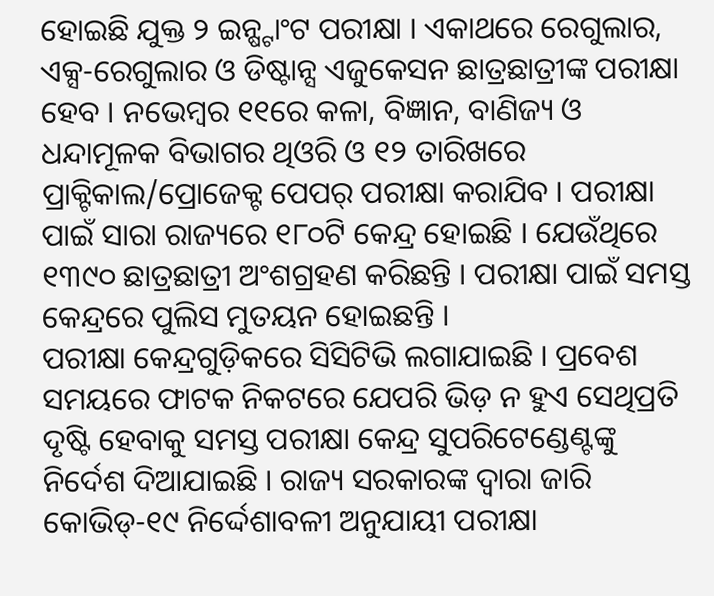ହୋଇଛି ଯୁକ୍ତ ୨ ଇନ୍ଷ୍ଟାଂଟ ପରୀକ୍ଷା । ଏକାଥରେ ରେଗୁଲାର, ଏକ୍ସ-ରେଗୁଲାର ଓ ଡିଷ୍ଟାନ୍ସ ଏଜୁକେସନ ଛାତ୍ରଛାତ୍ରୀଙ୍କ ପରୀକ୍ଷା ହେବ । ନଭେମ୍ବର ୧୧ରେ କଳା, ବିଜ୍ଞାନ, ବାଣିଜ୍ୟ ଓ ଧନ୍ଦାମୂଳକ ବିଭାଗର ଥିଓରି ଓ ୧୨ ତାରିଖରେ ପ୍ରାକ୍ଟିକାଲ/ପ୍ରୋଜେକ୍ଟ ପେପର୍ ପରୀକ୍ଷା କରାଯିବ । ପରୀକ୍ଷା ପାଇଁ ସାରା ରାଜ୍ୟରେ ୧୮୦ଟି କେନ୍ଦ୍ର ହୋଇଛି । ଯେଉଁଥିରେ ୧୩୯୦ ଛାତ୍ରଛାତ୍ରୀ ଅଂଶଗ୍ରହଣ କରିଛନ୍ତି । ପରୀକ୍ଷା ପାଇଁ ସମସ୍ତ କେନ୍ଦ୍ରରେ ପୁଲିସ ମୁତୟନ ହୋଇଛନ୍ତି ।
ପରୀକ୍ଷା କେନ୍ଦ୍ରଗୁଡ଼ିକରେ ସିସିଟିଭି ଲଗାଯାଇଛି । ପ୍ରବେଶ ସମୟରେ ଫାଟକ ନିକଟରେ ଯେପରି ଭିଡ଼ ନ ହୁଏ ସେଥିପ୍ରତି ଦୃଷ୍ଟି ହେବାକୁ ସମସ୍ତ ପରୀକ୍ଷା କେନ୍ଦ୍ର ସୁପରିଟେଣ୍ଡେଣ୍ଟଙ୍କୁ ନିର୍ଦେଶ ଦିଆଯାଇଛି । ରାଜ୍ୟ ସରକାରଙ୍କ ଦ୍ୱାରା ଜାରି କୋଭିଡ୍-୧୯ ନିର୍ଦ୍ଦେଶାବଳୀ ଅନୁଯାୟୀ ପରୀକ୍ଷା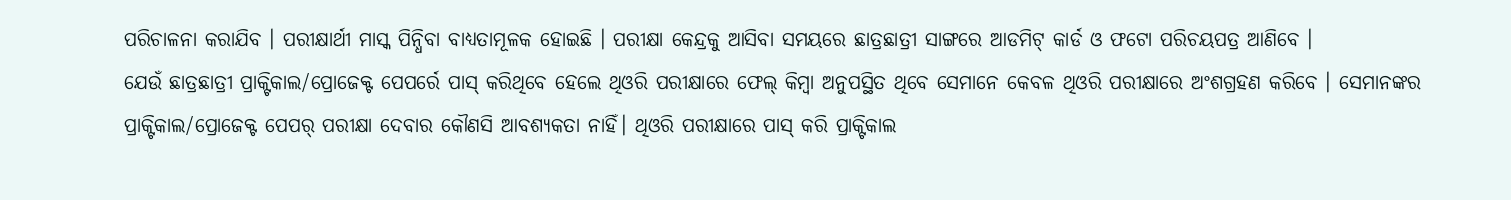ପରିଚାଳନା କରାଯିବ । ପରୀକ୍ଷାର୍ଥୀ ମାସ୍କ ପିନ୍ଧିବା ବାଧ୍ୟତାମୂଳକ ହୋଇଛି । ପରୀକ୍ଷା କେନ୍ଦ୍ରକୁ ଆସିବା ସମୟରେ ଛାତ୍ରଛାତ୍ରୀ ସାଙ୍ଗରେ ଆଡମିଟ୍ କାର୍ଡ ଓ ଫଟୋ ପରିଚୟପତ୍ର ଆଣିବେ ।
ଯେଉଁ ଛାତ୍ରଛାତ୍ରୀ ପ୍ରାକ୍ଟିକାଲ/ପ୍ରୋଜେକ୍ଟ ପେପର୍ରେ ପାସ୍ କରିଥିବେ ହେଲେ ଥିଓରି ପରୀକ୍ଷାରେ ଫେଲ୍ କିମ୍ବା ଅନୁପସ୍ଥିତ ଥିବେ ସେମାନେ କେବଳ ଥିଓରି ପରୀକ୍ଷାରେ ଅଂଶଗ୍ରହଣ କରିବେ । ସେମାନଙ୍କର ପ୍ରାକ୍ଟିକାଲ/ପ୍ରୋଜେକ୍ଟ ପେପର୍ ପରୀକ୍ଷା ଦେବାର କୌଣସି ଆବଶ୍ୟକତା ନାହିଁ। ଥିଓରି ପରୀକ୍ଷାରେ ପାସ୍ କରି ପ୍ରାକ୍ଟିକାଲ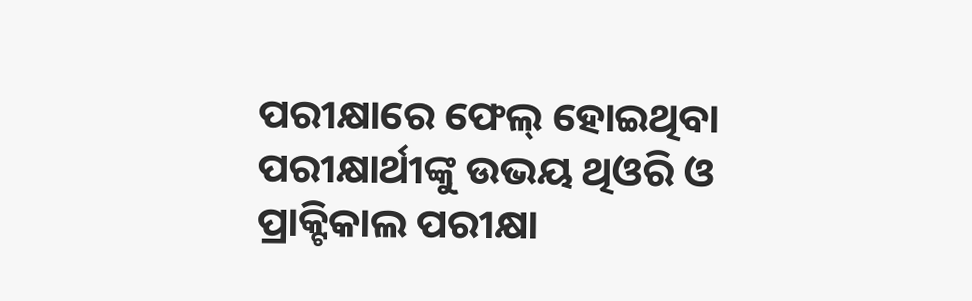ପରୀକ୍ଷାରେ ଫେଲ୍ ହୋଇଥିବା ପରୀକ୍ଷାର୍ଥୀଙ୍କୁ ଉଭୟ ଥିଓରି ଓ ପ୍ରାକ୍ଟିକାଲ ପରୀକ୍ଷା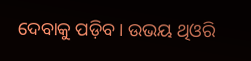ଦେବାକୁ ପଡ଼ିବ। ଉଭୟ ଥିଓରି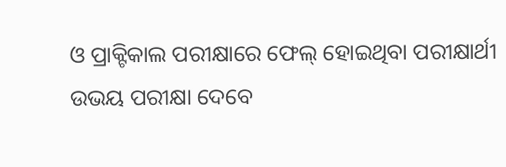ଓ ପ୍ରାକ୍ଟିକାଲ ପରୀକ୍ଷାରେ ଫେଲ୍ ହୋଇଥିବା ପରୀକ୍ଷାର୍ଥୀ ଉଭୟ ପରୀକ୍ଷା ଦେବେ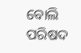ବୋଲି ପରିଷଦ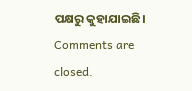ପକ୍ଷରୁ କୁହାଯାଇଛି।
Comments are closed.